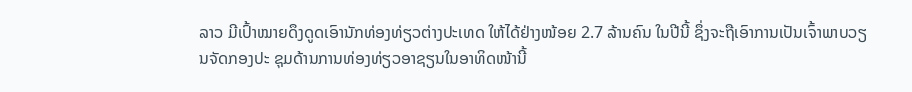ລາວ ມີເປົ້າໝາຍດຶງດູດເອົານັກທ່ອງທ່ຽວຕ່າງປະເທດ ໃຫ້ໄດ້ຢ່າງໜ້ອຍ 2.7 ລ້ານຄົນ ໃນປີນີ້ ຊຶ່ງຈະຖືເອົາການເປັນເຈົ້າພາບວຽນຈັດກອງປະ ຊຸມດ້ານການທ່ອງທ່ຽວອາຊຽນໃນອາທິດໜ້ານີ້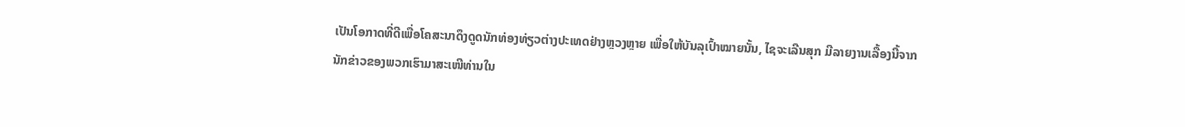ເປັນໂອກາດທີ່ດີເພື່ອໂຄສະນາດຶງດູດນັກທ່ອງທ່ຽວຕ່າງປະເທດຢ່າງຫຼວງຫຼາຍ ເພື່ອໃຫ້ບັນລຸເປົ້າໝາຍນັ້ນ, ໄຊຈະເລີນສຸກ ມີລາຍງານເລື້ອງນີ້ຈາກນັກຂ່າວຂອງພວກເຮົາມາສະເໜີທ່ານໃນ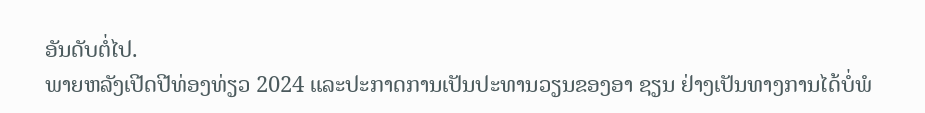ອັນດັບຕໍ່ໄປ.
ພາຍຫລັງເປີດປີທ່ອງທ່ຽວ 2024 ແລະປະກາດການເປັນປະທານວຽນຂອງອາ ຊຽນ ຢ່າງເປັນທາງການໄດ້ບໍ່ພໍ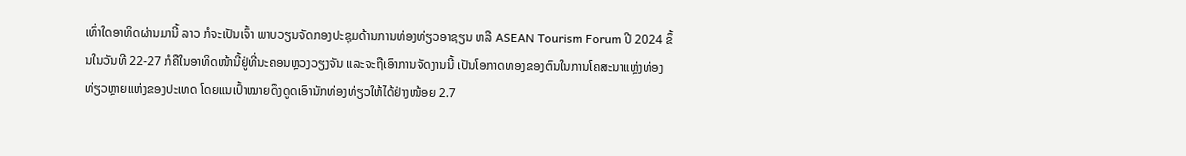ເທົ່າໃດອາທິດຜ່ານມານີ້ ລາວ ກໍຈະເປັນເຈົ້າ ພາບວຽນຈັດກອງປະຊຸມດ້ານການທ່ອງທ່ຽວອາຊຽນ ຫລື ASEAN Tourism Forum ປີ 2024 ຂຶ້ນໃນວັນທີ 22-27 ກໍຄືໃນອາທິດໜ້ານີ້ຢູ່ທີ່ນະຄອນຫຼວງວຽງຈັນ ແລະຈະຖືເອົາການຈັດງານນີ້ ເປັນໂອກາດທອງຂອງຕົນໃນການໂຄສະນາແຫຼ່ງທ່ອງທ່ຽວຫຼາຍແຫ່ງຂອງປະເທດ ໂດຍແນເປົ້າໝາຍດຶງດູດເອົານັກທ່ອງທ່ຽວໃຫ້ໄດ້ຢ່າງໜ້ອຍ 2.7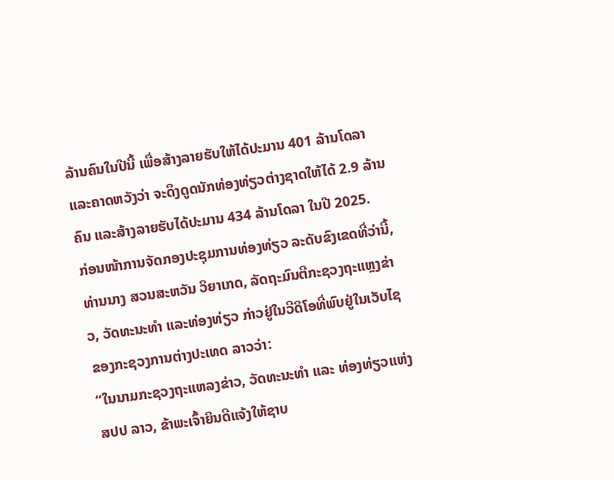ລ້ານຄົນໃນປີນີ້ ເພື່ອສ້າງລາຍຮັບໃຫ້ໄດ້ປະມານ 401 ລ້ານໂດລາ ແລະຄາດຫວັງວ່າ ຈະດຶງດູດນັກທ່ອງທ່ຽວຕ່າງຊາດໃຫ້ໄດ້ 2.9 ລ້ານຄົນ ແລະສ້າງລາຍຮັບໄດ້ປະມານ 434 ລ້ານໂດລາ ໃນປີ 2025.
ກ່ອນໜ້າການຈັດກອງປະຊຸມການທ່ອງທ່ຽວ ລະດັບຂົງເຂດທີ່ວ່ານີ້, ທ່ານນາງ ສວນສະຫວັນ ວິຍາເກດ, ລັດຖະມົນຕີກະຊວງຖະແຫຼງຂ່າວ, ວັດທະນະທໍາ ແລະທ່ອງທ່ຽວ ກ່າວຢູ່ໃນວີດິໂອທີ່ພົບຢູ່ໃນເວັບໄຊຂອງກະຊວງການຕ່າງປະເທດ ລາວວ່າ:
“ໃນນາມກະຊວງຖະແຫລງຂ່າວ, ວັດທະນະທຳ ແລະ ທ່ອງທ່ຽວແຫ່ງ ສປປ ລາວ, ຂ້າພະເຈົ້າຍິນດີແຈ້ງໃຫ້ຊາບ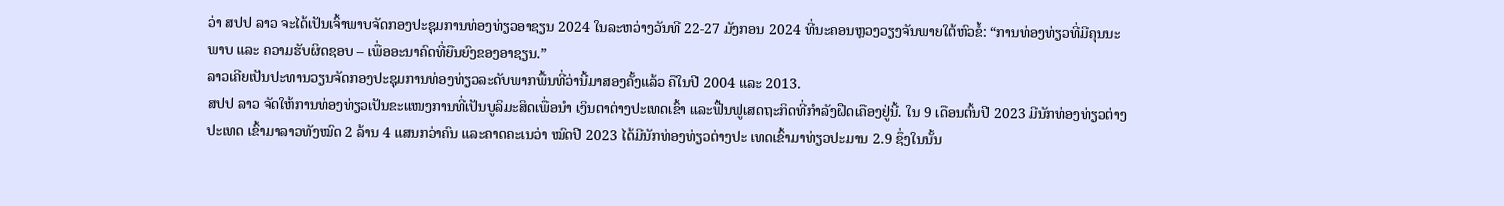ວ່າ ສປປ ລາວ ຈະໄດ້ເປັນເຈົ້າພາບຈັດກອງປະຊຸມການທ່ອງທ່ຽວອາຊຽນ 2024 ໃນລະຫວ່າງວັນທີ 22-27 ມັງກອນ 2024 ທີ່ນະຄອນຫຼວງວຽງຈັນພາຍໃຕ້ຫົວຂໍ້: “ການທ່ອງທ່ຽວທີ່ມີຄຸນນະພາບ ແລະ ຄວາມຮັບຜິດຊອບ – ເພື່ອອະນາຄົດທີ່ຍືນຍົງຂອງອາຊຽນ.”
ລາວເຄີຍເປັນປະທານວຽນຈັດກອງປະຊຸມການທ່ອງທ່ຽວລະດັບພາກພື້ນທີ່ວ່ານີ້ມາສອງຄັ້ງແລ້ວ ຄືໃນປີ 2004 ແລະ 2013.
ສປປ ລາວ ຈັດໃຫ້ການທ່ອງທ່ຽວເປັນຂະແໜງການທີ່ເປັນບູລິມະສິດເພື່ອນໍາ ເງິນຕາຕ່າງປະເທດເຂົ້າ ແລະຟື້ນຟູເສດຖະກິດທີ່ກໍາລັງຝືດເຄືອງຢູ່ນີ້. ໃນ 9 ເດືອນຕົ້ນປີ 2023 ມີນັກທ່ອງທ່ຽວຕ່າງປະເທດ ເຂົ້າມາລາວທັງໝົດ 2 ລ້ານ 4 ແສນກວ່າຄົນ ແລະຄາດຄະເນວ່າ ໝົດປີ 2023 ໄດ້ມີນັກທ່ອງທ່ຽວຕ່າງປະ ເທດເຂົ້າມາທ່ຽວປະມານ 2.9 ຊຶ່ງໃນນັ້ນ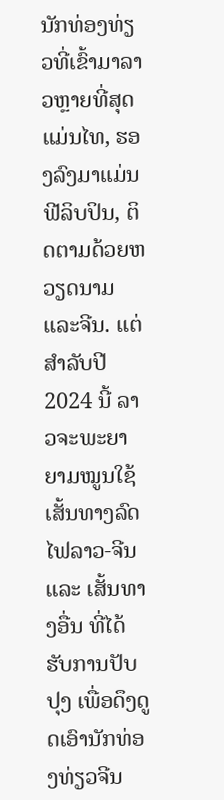ນັກທ່ອງທ່ຽວທີ່ເຂົ້າມາລາວຫຼາຍທີ່ສຸດແມ່ນໄທ, ຮອງລົງມາແມ່ນຟີລິບປິນ, ຕິດຕາມດ້ວຍຫວຽດນາມ ແລະຈີນ. ແຕ່ສໍາລັບປີ 2024 ນີ້ ລາວຈະພະຍາຍາມໝູນໃຊ້ເສັ້ນທາງລົດໄຟລາວ-ຈີນ ແລະ ເສັ້ນທາງອື່ນ ທີ່ໄດ້ຮັບການປັບປຸງ ເພື່ອດຶງດູດເອົານັກທ່ອງທ່ຽວຈີນ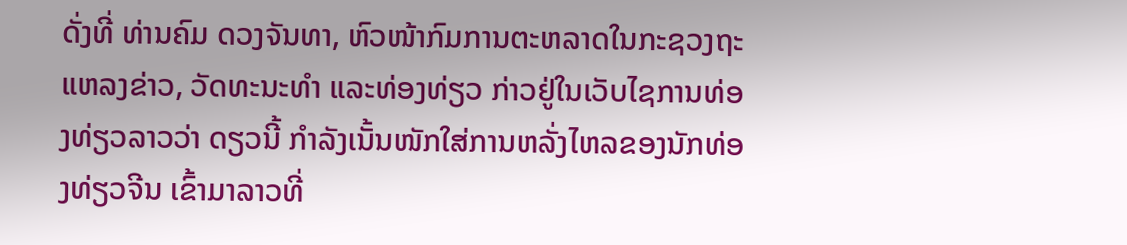ດັ່ງທີ່ ທ່ານຄົມ ດວງຈັນທາ, ຫົວໜ້າກົມການຕະຫລາດໃນກະຊວງຖະແຫລງຂ່າວ, ວັດທະນະທໍາ ແລະທ່ອງທ່ຽວ ກ່າວຢູ່ໃນເວັບໄຊການທ່ອງທ່ຽວລາວວ່າ ດຽວນີ້ ກໍາລັງເນັ້ນໜັກໃສ່ການຫລັ່ງໄຫລຂອງນັກທ່ອງທ່ຽວຈີນ ເຂົ້າມາລາວທີ່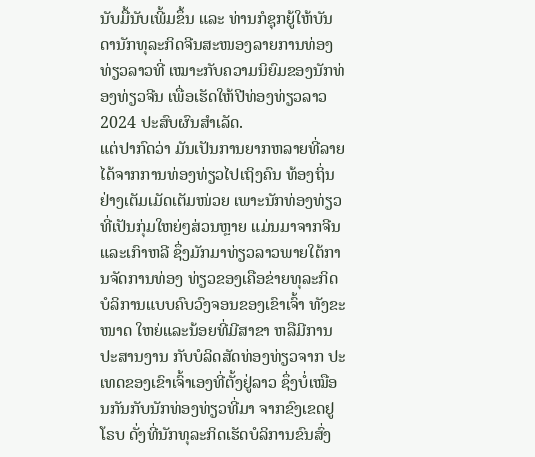ນັບມື້ນັບເພີ້ມຂຶ້ນ ແລະ ທ່ານກໍຊຸກຍູ້ໃຫ້ບັນດານັກທຸລະກິດຈີນສະໜອງລາຍການທ່ອງທ່ຽວລາວທີ່ ເໝາະກັບຄວາມນິຍົມຂອງນັກທ່ອງທ່ຽວຈີນ ເພື່ອເຮັດໃຫ້ປີທ່ອງທ່ຽວລາວ 2024 ປະສົບຜົນສໍາເລັດ.
ແຕ່ປາກົດວ່າ ມັນເປັນການຍາກຫລາຍທີ່ລາຍໄດ້ຈາກການທ່ອງທ່ຽວໄປເຖິງຄົນ ທ້ອງຖິ່ນຢ່າງເຕັມເມັດເຕັມໜ່ວຍ ເພາະນັກທ່ອງທ່ຽວທີ່ເປັນກຸ່ມໃຫຍ່ໆສ່ວນຫຼາຍ ແມ່ນມາຈາກຈີນ ແລະເກົາຫລີ ຊຶ່ງມັກມາທ່ຽວລາວພາຍໃຕ້ການຈັດການທ່ອງ ທ່ຽວຂອງເຄືອຂ່າຍທຸລະກິດບໍລິການແບບຄົບວົງຈອນຂອງເຂົາເຈົ້າ ທັງຂະໜາດ ໃຫຍ່ແລະນ້ອຍທີ່ມີສາຂາ ຫລືມີການປະສານງານ ກັບບໍລິດສັດທ່ອງທ່ຽວຈາກ ປະເທດຂອງເຂົາເຈົ້າເອງທີ່ຕັ້ງຢູ່ລາວ ຊຶ່ງບໍ່ເໝືອນກັນກັບນັກທ່ອງທ່ຽວທີ່ມາ ຈາກຂົງເຂດຢູໂຣບ ດັ່ງທີ່ນັກທຸລະກິດເຮັດບໍລິການຂົນສົ່ງ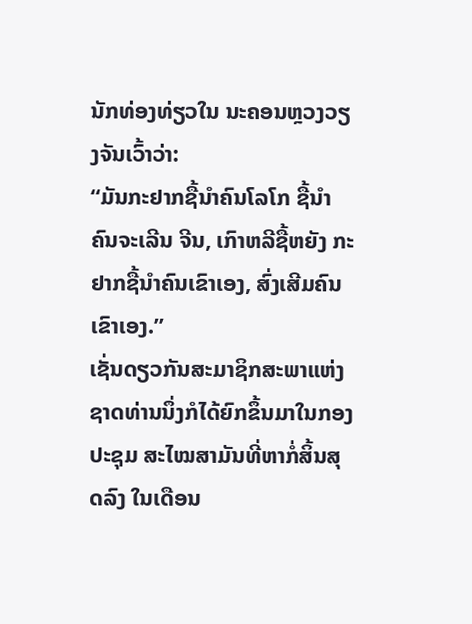ນັກທ່ອງທ່ຽວໃນ ນະຄອນຫຼວງວຽງຈັນເວົ້າວ່າ:
“ມັນກະຢາກຊື້ນໍາຄົນໂລໂກ ຊື້ນໍາຄົນຈະເລີນ ຈີນ, ເກົາຫລີຊື້ຫຍັງ ກະຢາກຊື້ນໍາຄົນເຂົາເອງ, ສົ່ງເສີມຄົນເຂົາເອງ.”
ເຊັ່ນດຽວກັນສະມາຊິກສະພາແຫ່ງຊາດທ່ານນຶ່ງກໍໄດ້ຍົກຂຶ້ນມາໃນກອງປະຊຸມ ສະໄໝສາມັນທີ່ຫາກໍ່ສິ້ນສຸດລົງ ໃນເດືອນ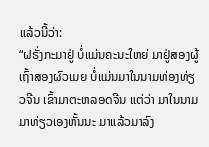ແລ້ວນີ້ວ່າ:
“ຝຣັ່ງກະມາຢູ່ ບໍ່ແມ່ນຄະນະໃຫຍ່ ມາຢູ່ສອງຜູ້ເຖົ້າສອງຜົວເມຍ ບໍ່ແມ່ນມາໃນນາມທ່ອງທ່ຽວຈີນ ເຂົ້າມາຕະຫລອດຈີນ ແຕ່ວ່າ ມາໃນນາມມາທ່ຽວເອງຫັ້ນນະ ມາແລ້ວມາລົງ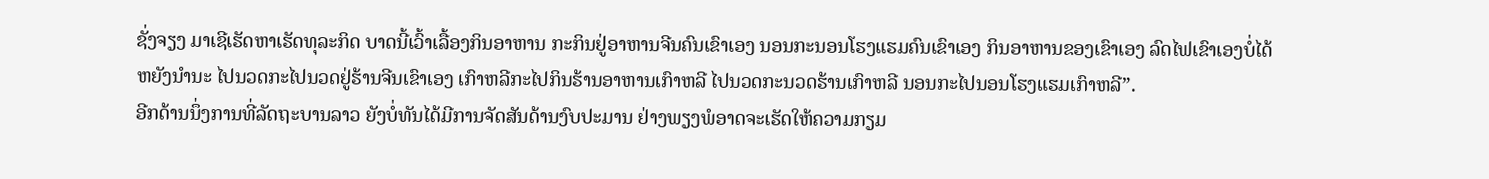ຊັ່ງຈຽງ ມາເຊີເຮັດຫາເຮັດທຸລະກິດ ບາດນີ້ເວົ້າເລື້ອງກິນອາຫານ ກະກິນຢູ່ອາຫານຈີນຄົນເຂົາເອງ ນອນກະນອນໂຮງແຮມຄົນເຂົາເອງ ກິນອາຫານຂອງເຂົາເອງ ລົດໄຟເຂົາເອງບໍ່ໄດ້ຫຍັງນໍານະ ໄປນວດກະໄປນວດຢູ່ຮ້ານຈີນເຂົາເອງ ເກົາຫລີກະໄປກິນຮ້ານອາຫານເກົາຫລີ ໄປນວດກະນວດຮ້ານເກົາຫລີ ນອນກະໄປນອນໂຮງແຮມເກົາຫລີ”.
ອີກດ້ານນຶ່ງການທີ່ລັດຖະບານລາວ ຍັງບໍ່ທັນໄດ້ມີການຈັດສັນດ້ານງົບປະມານ ຢ່າງພຽງພໍອາດຈະເຮັດໃຫ້ຄວາມກຽມ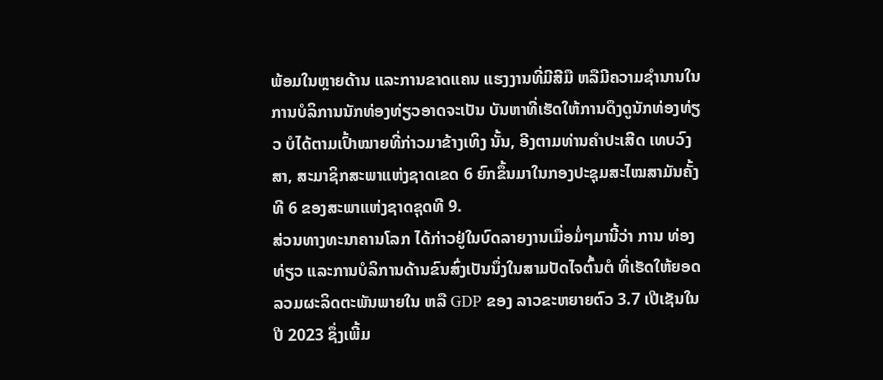ພ້ອມໃນຫຼາຍດ້ານ ແລະການຂາດແຄນ ແຮງງານທີ່ມີສີມື ຫລືມີຄວາມຊໍານານໃນການບໍລິການນັກທ່ອງທ່ຽວອາດຈະເປັນ ບັນຫາທີ່ເຮັດໃຫ້ການດຶງດູນັກທ່ອງທ່ຽວ ບໍໄດ້ຕາມເປົ້າໝາຍທີ່ກ່າວມາຂ້າງເທິງ ນັ້ນ, ອີງຕາມທ່ານຄໍາປະເສີດ ເທບວົງສາ, ສະມາຊິກສະພາແຫ່ງຊາດເຂດ 6 ຍົກຂຶ້ນມາໃນກອງປະຊຸມສະໄໝສາມັນຄັ້ງທີ 6 ຂອງສະພາແຫ່ງຊາດຊຸດທີ 9.
ສ່ວນທາງທະນາຄານໂລກ ໄດ້ກ່າວຢູ່ໃນບົດລາຍງານເມື່ອມໍ່ໆມານີ້ວ່າ ການ ທ່ອງທ່ຽວ ແລະການບໍລິການດ້ານຂົນສົ່ງເປັນນຶ່ງໃນສາມປັດໄຈຕົ້ນຕໍ ທີ່ເຮັດໃຫ້ຍອດລວມຜະລິດຕະພັນພາຍໃນ ຫລື GDP ຂອງ ລາວຂະຫຍາຍຕົວ 3.7 ເປີເຊັນໃນປີ 2023 ຊຶ່ງເພີ້ມ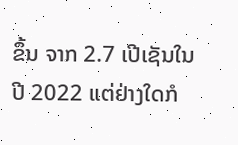ຂຶ້ນ ຈາກ 2.7 ເປີເຊັນໃນປີ 2022 ແຕ່ຢ່າງໃດກໍ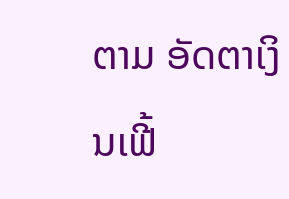ຕາມ ອັດຕາເງິນເຟີ້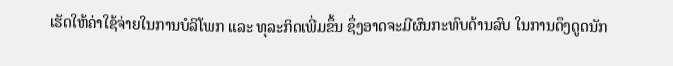ເຮັດໃຫ້ຄ່າໃຊ້ຈ່າຍໃນການບໍລິໂພກ ແລະ ທຸລະກິດເພີ່ມຂຶ້ນ ຊຶ່ງອາດຈະມີຜົນກະທົບດ້ານລົບ ໃນການດຶງດູດນັກ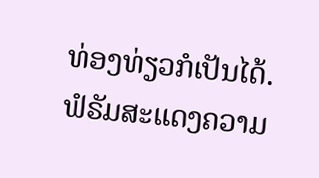ທ່ອງທ່ຽວກໍເປັນໄດ້.
ຟໍຣັມສະແດງຄວາມ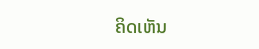ຄິດເຫັນ